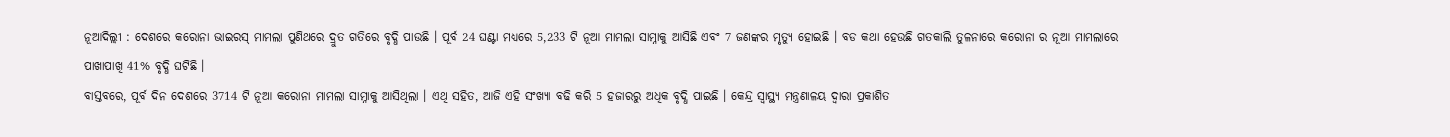ନୂଆଦିଲ୍ଲୀ : ଦେଶରେ କରୋନା ଭାଇରସ୍ ମାମଲା ପୁଣିଥରେ ଦ୍ରୁତ ଗତିରେ ବୃଦ୍ଧି ପାଉଛି । ପୂର୍ବ 24 ଘଣ୍ଟା ମଧ୍ୟରେ 5,233 ଟି ନୂଆ ମାମଲା ସାମ୍ନାକୁ ଆସିଛି ଏବଂ 7 ଜଣଙ୍କର ମୃତ୍ୟୁ ହୋଇଛି । ବଡ କଥା ହେଉଛି ଗତକାଲି ତୁଳନାରେ କରୋନା ର ନୂଆ ମାମଲାରେ ପାଖାପାଖି 41% ବୃଦ୍ଧି ଘଟିଛି ।
ବାସ୍ତବରେ, ପୂର୍ବ ଦିନ ଦେଶରେ 3714 ଟି ନୂଆ କରୋନା ମାମଲା ସାମ୍ନାକୁ ଆସିଥିଲା । ଏଥି ସହିତ, ଆଜି ଏହି ସଂଖ୍ୟା ବଢି କରି 5 ହଜାରରୁ ଅଧିକ ବୃଦ୍ଧି ପାଇଛି । କେନ୍ଦ୍ର ସ୍ୱାସ୍ଥ୍ୟ ମନ୍ତ୍ରଣାଳୟ ଦ୍ୱାରା ପ୍ରକାଶିତ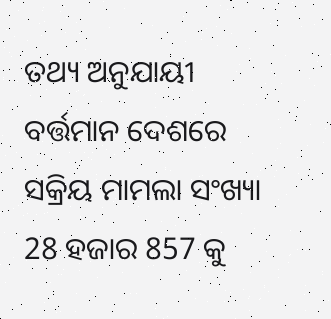ତଥ୍ୟ ଅନୁଯାୟୀ ବର୍ତ୍ତମାନ ଦେଶରେ ସକ୍ରିୟ ମାମଲା ସଂଖ୍ୟା 28 ହଜାର 857 କୁ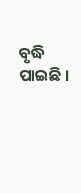ବୃଦ୍ଧି ପାଇଛି ।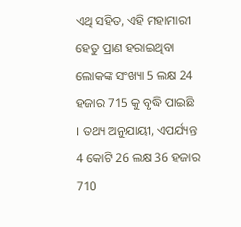ଏଥି ସହିତ, ଏହି ମହାମାରୀ ହେତୁ ପ୍ରାଣ ହରାଇଥିବା ଲୋକଙ୍କ ସଂଖ୍ୟା 5 ଲକ୍ଷ 24 ହଜାର 715 କୁ ବୃଦ୍ଧି ପାଇଛି । ତଥ୍ୟ ଅନୁଯାୟୀ, ଏପର୍ଯ୍ୟନ୍ତ 4 କୋଟି 26 ଲକ୍ଷ 36 ହଜାର 710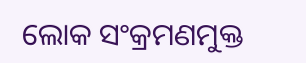ଲୋକ ସଂକ୍ରମଣମୁକ୍ତ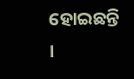ହୋଇଛନ୍ତି ।